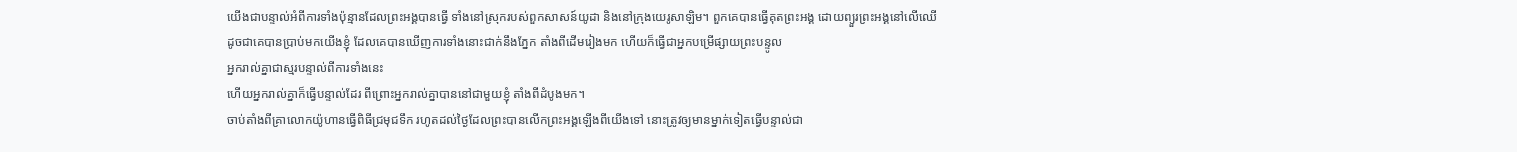យើងជាបន្ទាល់អំពីការទាំងប៉ុន្មានដែលព្រះអង្គបានធ្វើ ទាំងនៅស្រុករបស់ពួកសាសន៍យូដា និងនៅក្រុងយេរូសាឡិម។ ពួកគេបានធ្វើគុតព្រះអង្គ ដោយព្យួរព្រះអង្គនៅលើឈើ
ដូចជាគេបានប្រាប់មកយើងខ្ញុំ ដែលគេបានឃើញការទាំងនោះជាក់នឹងភ្នែក តាំងពីដើមរៀងមក ហើយក៏ធ្វើជាអ្នកបម្រើផ្សាយព្រះបន្ទូល
អ្នករាល់គ្នាជាស្មរបន្ទាល់ពីការទាំងនេះ
ហើយអ្នករាល់គ្នាក៏ធ្វើបន្ទាល់ដែរ ពីព្រោះអ្នករាល់គ្នាបាននៅជាមួយខ្ញុំ តាំងពីដំបូងមក។
ចាប់តាំងពីគ្រាលោកយ៉ូហានធ្វើពិធីជ្រមុជទឹក រហូតដល់ថ្ងៃដែលព្រះបានលើកព្រះអង្គឡើងពីយើងទៅ នោះត្រូវឲ្យមានម្នាក់ទៀតធ្វើបន្ទាល់ជា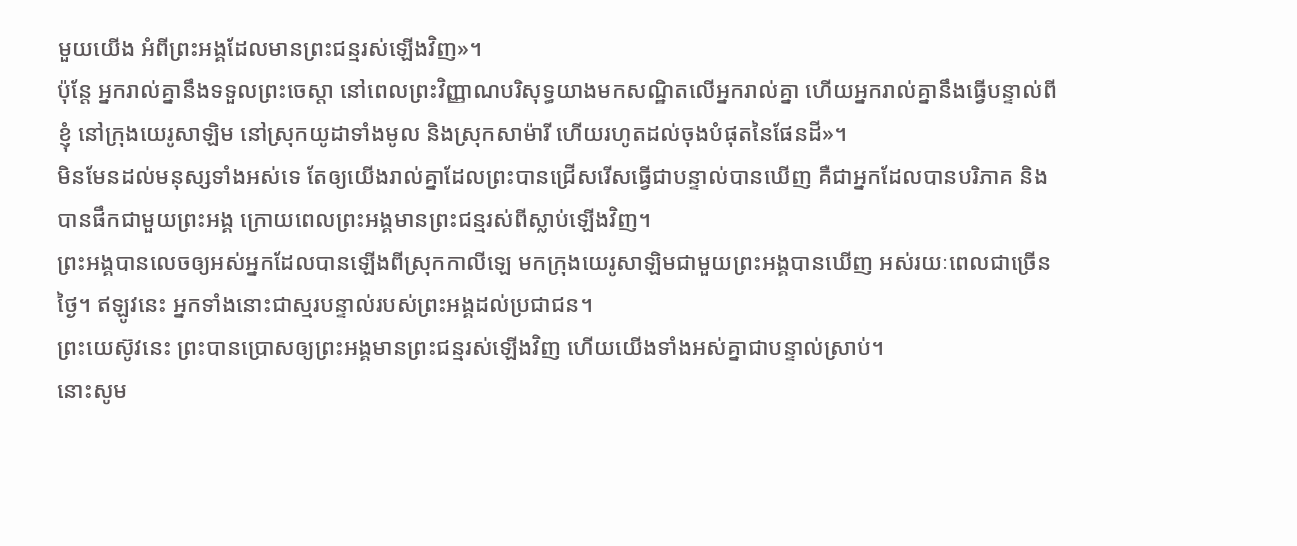មួយយើង អំពីព្រះអង្គដែលមានព្រះជន្មរស់ឡើងវិញ»។
ប៉ុន្តែ អ្នករាល់គ្នានឹងទទួលព្រះចេស្តា នៅពេលព្រះវិញ្ញាណបរិសុទ្ធយាងមកសណ្ឋិតលើអ្នករាល់គ្នា ហើយអ្នករាល់គ្នានឹងធ្វើបន្ទាល់ពីខ្ញុំ នៅក្រុងយេរូសាឡិម នៅស្រុកយូដាទាំងមូល និងស្រុកសាម៉ារី ហើយរហូតដល់ចុងបំផុតនៃផែនដី»។
មិនមែនដល់មនុស្សទាំងអស់ទេ តែឲ្យយើងរាល់គ្នាដែលព្រះបានជ្រើសរើសធ្វើជាបន្ទាល់បានឃើញ គឺជាអ្នកដែលបានបរិភាគ និងបានផឹកជាមួយព្រះអង្គ ក្រោយពេលព្រះអង្គមានព្រះជន្មរស់ពីស្លាប់ឡើងវិញ។
ព្រះអង្គបានលេចឲ្យអស់អ្នកដែលបានឡើងពីស្រុកកាលីឡេ មកក្រុងយេរូសាឡិមជាមួយព្រះអង្គបានឃើញ អស់រយៈពេលជាច្រើនថ្ងៃ។ ឥឡូវនេះ អ្នកទាំងនោះជាស្មរបន្ទាល់របស់ព្រះអង្គដល់ប្រជាជន។
ព្រះយេស៊ូវនេះ ព្រះបានប្រោសឲ្យព្រះអង្គមានព្រះជន្មរស់ឡើងវិញ ហើយយើងទាំងអស់គ្នាជាបន្ទាល់ស្រាប់។
នោះសូម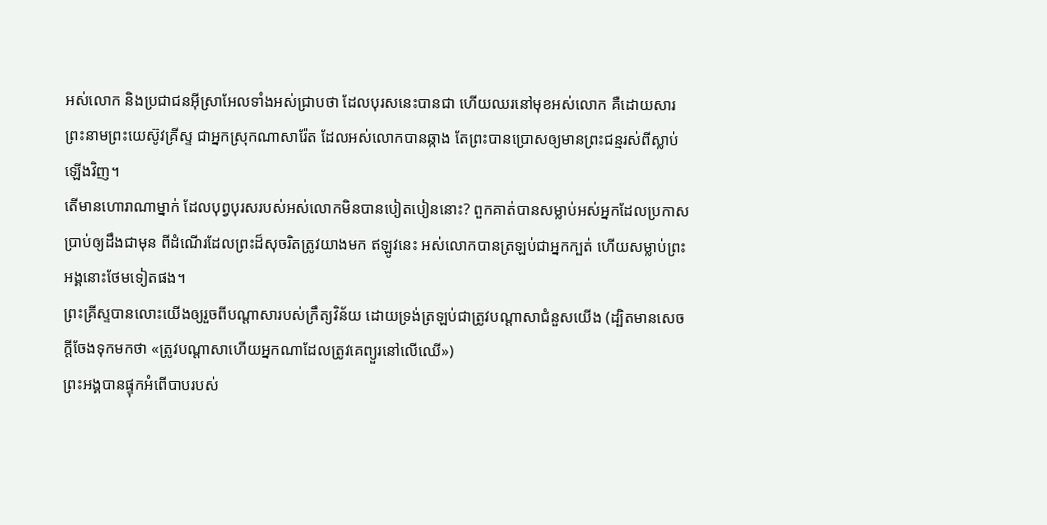អស់លោក និងប្រជាជនអ៊ីស្រាអែលទាំងអស់ជ្រាបថា ដែលបុរសនេះបានជា ហើយឈរនៅមុខអស់លោក គឺដោយសារព្រះនាមព្រះយេស៊ូវគ្រីស្ទ ជាអ្នកស្រុកណាសារ៉ែត ដែលអស់លោកបានឆ្កាង តែព្រះបានប្រោសឲ្យមានព្រះជន្មរស់ពីស្លាប់ឡើងវិញ។
តើមានហោរាណាម្នាក់ ដែលបុព្វបុរសរបស់អស់លោកមិនបានបៀតបៀននោះ? ពួកគាត់បានសម្លាប់អស់អ្នកដែលប្រកាសប្រាប់ឲ្យដឹងជាមុន ពីដំណើរដែលព្រះដ៏សុចរិតត្រូវយាងមក ឥឡូវនេះ អស់លោកបានត្រឡប់ជាអ្នកក្បត់ ហើយសម្លាប់ព្រះអង្គនោះថែមទៀតផង។
ព្រះគ្រីស្ទបានលោះយើងឲ្យរួចពីបណ្ដាសារបស់ក្រឹត្យវិន័យ ដោយទ្រង់ត្រឡប់ជាត្រូវបណ្ដាសាជំនួសយើង (ដ្បិតមានសេចក្ដីចែងទុកមកថា «ត្រូវបណ្ដាសាហើយអ្នកណាដែលត្រូវគេព្យួរនៅលើឈើ»)
ព្រះអង្គបានផ្ទុកអំពើបាបរបស់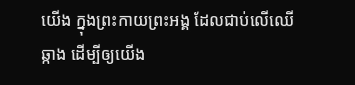យើង ក្នុងព្រះកាយព្រះអង្គ ដែលជាប់លើឈើឆ្កាង ដើម្បីឲ្យយើង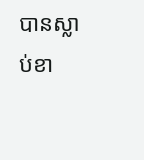បានស្លាប់ខា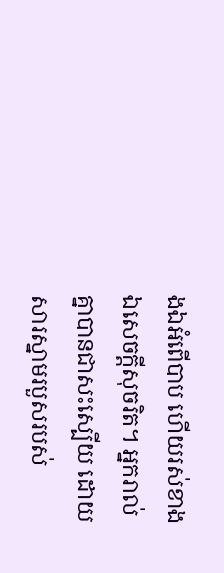ងឯអំពើបាប ហើយរស់ខាងឯសេចក្តីសុចរិត។ អ្នករាល់គ្នាបានជាសះស្បើយ ដោយសារស្នាមរបួសរបស់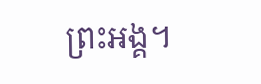ព្រះអង្គ។